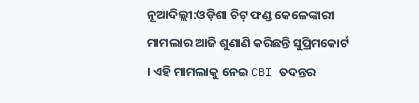ନୂଆଦିଲ୍ଲୀ:ଓଡ଼ିଶା ଚିଟ୍ ଫଣ୍ଡ କେଳେଙ୍କାରୀ ମାମଲାର ଆଜି ଶୁଣାଣି କରିଛନ୍ତି ସୁପ୍ରିମକୋର୍ଟ । ଏହି ମାମଲାକୁ ନେଇ CBI ତଦନ୍ତର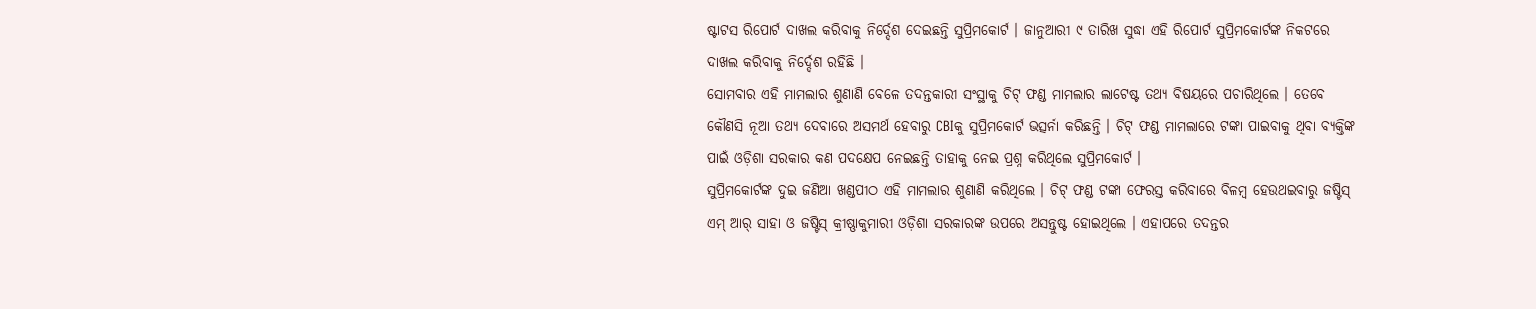ଷ୍ଟାଟସ ରିପୋର୍ଟ ଦାଖଲ କରିବାକୁ ନିର୍ଦ୍ଦେଶ ଦେଇଛନ୍ତି ସୁପ୍ରିମକୋର୍ଟ । ଜାନୁଆରୀ ୯ ତାରିଖ ସୁଦ୍ଧା ଏହି ରିପୋର୍ଟ ସୁପ୍ରିମକୋର୍ଟଙ୍କ ନିକଟରେ ଦାଖଲ କରିବାକୁ ନିର୍ଦ୍ଦେଶ ରହିଛି ।
ସୋମବାର ଏହି ମାମଲାର ଶୁଣାଣି ବେଳେ ତଦନ୍ତକାରୀ ସଂସ୍ଥାକୁ ଚିଟ୍ ଫଣ୍ଡ ମାମଲାର ଲାଟେଷ୍ଟ ତଥ୍ୟ ବିଷୟରେ ପଚାରିଥିଲେ । ତେବେ କୌଣସି ନୂଆ ତଥ୍ୟ ଦେବାରେ ଅସମର୍ଥ ହେବାରୁ CBIକୁ ସୁପ୍ରିମକୋର୍ଟ ଭତ୍ସର୍ନା କରିଛନ୍ତି । ଚିଟ୍ ଫଣ୍ଡ ମାମଲାରେ ଟଙ୍କା ପାଇବାକୁ ଥିବା ବ୍ୟକ୍ତିଙ୍କ ପାଇଁ ଓଡ଼ିଶା ସରକାର କଣ ପଦକ୍ଷେପ ନେଇଛନ୍ତି ତାହାକୁ ନେଇ ପ୍ରଶ୍ନ କରିଥିଲେ ସୁପ୍ରିମକୋର୍ଟ ।
ସୁପ୍ରିମକୋର୍ଟଙ୍କ ଦୁଇ ଜଣିଆ ଖଣ୍ଡପୀଠ ଏହି ମାମଲାର ଶୁଣାଣି କରିଥିଲେ । ଚିଟ୍ ଫଣ୍ଡ ଟଙ୍କା ଫେରସ୍ତ କରିବାରେ ବିଳମ୍ବ ହେଉଥଇବାରୁ ଜଷ୍ଟିସ୍ ଏମ୍ ଆର୍ ସାହା ଓ ଜଷ୍ଟିସ୍ କ୍ରୀଷ୍ଣାକୁମାରୀ ଓଡ଼ିଶା ସରକାରଙ୍କ ଉପରେ ଅସନ୍ତୁଷ୍ଟ ହୋଇଥିଲେ । ଏହାପରେ ତଦନ୍ତର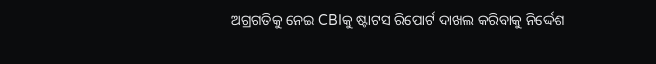ଅଗ୍ରଗତିକୁ ନେଇ CBIକୁ ଷ୍ଟାଟସ ରିପୋର୍ଟ ଦାଖଲ କରିବାକୁ ନିର୍ଦ୍ଦେଶ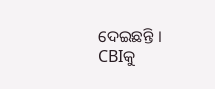ଦେଇଛନ୍ତି ।
CBIକୁ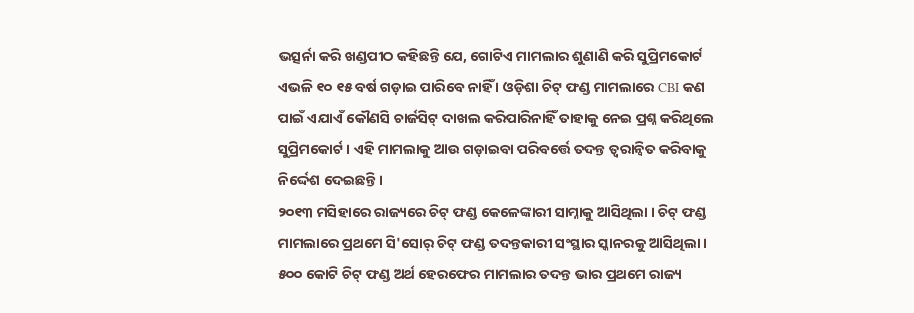ଭତ୍ସର୍ନା କରି ଖଣ୍ଡପୀଠ କହିଛନ୍ତି ଯେ, ଗୋଟିଏ ମାମଲାର ଶୁଣାଣି କରି ସୁପ୍ରିମକୋର୍ଟ ଏଭଳି ୧୦ ୧୫ ବର୍ଷ ଗଡ଼ାଇ ପାରିବେ ନାହିଁ । ଓଡ଼ିଶା ଚିଟ୍ ଫଣ୍ଡ ମାମଲାରେ CBI କଣ ପାଇଁ ଏଯାଏଁ କୌଣସି ଚାର୍ଜସିଟ୍ ଦାଖଲ କରିପାରିନାହିଁ ତାହାକୁ ନେଇ ପ୍ରଶ୍ନ କରିଥିଲେ ସୁପ୍ରିମକୋର୍ଟ । ଏହି ମାମଲାକୁ ଆଉ ଗଡ଼ାଇବା ପରିବର୍ତ୍ତେ ତଦନ୍ତ ତ୍ବରାନ୍ବିତ କରିବାକୁ ନିର୍ଦ୍ଦେଶ ଦେଇଛନ୍ତି ।
୨୦୧୩ ମସିହାରେ ରାଜ୍ୟରେ ଚିଟ୍ ଫଣ୍ଡ କେଳେଙ୍କାରୀ ସାମ୍ନାକୁ ଆସିଥିଲା । ଚିଟ୍ ଫଣ୍ଡ ମାମଲାରେ ପ୍ରଥମେ ସି'ସୋର୍ ଚିଟ୍ ଫଣ୍ଡ ତଦନ୍ତକାରୀ ସଂସ୍ଥାର ସ୍କାନରକୁ ଆସିଥିଲା । ୫୦୦ କୋଟି ଚିଟ୍ ଫଣ୍ଡ ଅର୍ଥ ହେରଫେର ମାମଲାର ତଦନ୍ତ ଭାର ପ୍ରଥମେ ରାଜ୍ୟ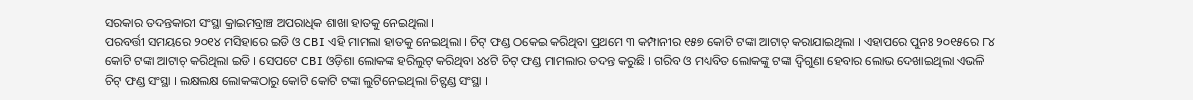ସରକାର ତଦନ୍ତକାରୀ ସଂସ୍ଥା କ୍ରାଇମବ୍ରାଞ୍ଚ ଅପରାଧିକ ଶାଖା ହାତକୁ ନେଇଥିଲା ।
ପରବର୍ତ୍ତୀ ସମୟରେ ୨୦୧୪ ମସିହାରେ ଇଡି ଓ CBI ଏହି ମାମଲା ହାତକୁ ନେଇଥିଲା । ଚିଟ୍ ଫଣ୍ଡ ଠକେଇ କରିଥିବା ପ୍ରଥମେ ୩ କମ୍ପାନୀର ୧୫୭ କୋଟି ଟଙ୍କା ଆଟାଚ୍ କରାଯାଇଥିଲା । ଏହାପରେ ପୁନଃ ୨୦୧୫ରେ ୮୪ କୋଟି ଟଙ୍କା ଆଟାଚ୍ କରିଥିଲା ଇଡି । ସେପଟେ CBI ଓଡ଼ିଶା ଲୋକଙ୍କ ହରିଲୁଟ୍ କରିଥିବା ୪୪ଟି ଚିଟ୍ ଫଣ୍ଡ ମାମଲାର ତଦନ୍ତ କରୁଛି । ଗରିବ ଓ ମଧ୍ୟବିତ ଲୋକଙ୍କୁ ଟଙ୍କା ଦ୍ୱିଗୁଣା ହେବାର ଲୋଭ ଦେଖାଇଥିଲା ଏଭଳି ଚିଟ୍ ଫଣ୍ଡ ସଂସ୍ଥା । ଲକ୍ଷଲକ୍ଷ ଲୋକଙ୍କଠାରୁ କୋଟି କୋଟି ଟଙ୍କା ଲୁଟିନେଇଥିଲା ଚିଟ୍ଫଣ୍ଡ ସଂସ୍ଥା ।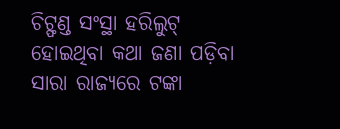ଚିଟ୍ଫଣ୍ଡ ସଂସ୍ଥା ହରିଲୁଟ୍ ହୋଇଥିବା କଥା ଜଣା ପଡ଼ିବା ସାରା ରାଜ୍ୟରେ ଟଙ୍କା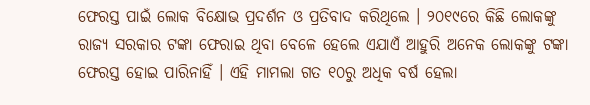ଫେରସ୍ତ ପାଇଁ ଲୋକ ବିକ୍ଷୋଭ ପ୍ରଦର୍ଶନ ଓ ପ୍ରତିବାଦ କରିଥିଲେ । ୨୦୧୯ରେ କିଛି ଲୋକଙ୍କୁ ରାଜ୍ୟ ସରକାର ଟଙ୍କା ଫେରାଇ ଥିବା ବେଳେ ହେଲେ ଏଯାଏଁ ଆହୁରି ଅନେକ ଲୋକଙ୍କୁ ଟଙ୍କା ଫେରସ୍ତ ହୋଇ ପାରିନାହିଁ । ଏହି ମାମଲା ଗତ ୧୦ରୁ ଅଧିକ ବର୍ଷ ହେଲା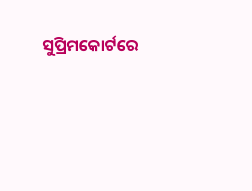ସୁପ୍ରିମକୋର୍ଟରେ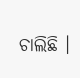ଚାଲିଛି ।